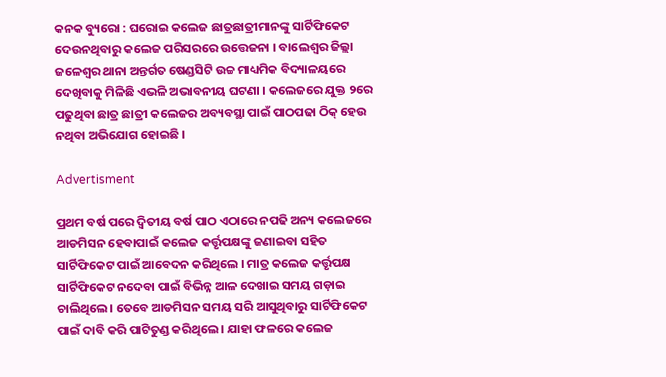କନକ ବ୍ୟୁରୋ : ଘରୋଇ କଲେଜ ଛାତ୍ରଛାତ୍ରୀମାନଙ୍କୁ ସାର୍ଟିଫିକେଟ ଦେଉନଥିବାରୁ କଲେଜ ପରିସରରେ ଉତ୍ତେଜନା । ବାଲେଶ୍ୱର ଜିଲ୍ଲା ଜଳେଶ୍ୱର ଥାନା ଅନ୍ତର୍ଗତ ଷେଣ୍ଡସିଟି ଉଚ୍ଚ ମାଧ୍ୟମିକ ବିଦ୍ୟାଳୟରେ ଦେଖିବାକୁ ମିଳିଛି ଏଭଳି ଅଭାବନୀୟ ଘଟଣା । କଲେଜରେ ଯୁକ୍ତ ୨ରେ ପଢୁଥିବା ଛାତ୍ର ଛାତ୍ରୀ କଲେଜର ଅବ୍ୟବସ୍ଥା ପାଇଁ ପାଠପଢା ଠିକ୍ ହେଉ ନଥିବା ଅଭିଯୋଗ ହୋଇଛି ।

Advertisment

ପ୍ରଥମ ବର୍ଷ ପରେ ଦ୍ୱିତୀୟ ବର୍ଷ ପାଠ ଏଠାରେ ନପଢି ଅନ୍ୟ କଲେଜରେ ଆଡମିସନ ହେବାପାଇଁ କଲେଜ କର୍ତ୍ତୃପକ୍ଷଙ୍କୁ ଜଣାଇବା ସହିତ ସାର୍ଟିଫିକେଟ ପାଇଁ ଆବେଦନ କରିଥିଲେ । ମାତ୍ର କଲେଜ କର୍ତ୍ତୃପକ୍ଷ ସାର୍ଟିଫିକେଟ ନଦେବା ପାଇଁ ବିଭିନ୍ନ ଆଳ ଦେଖାଇ ସମୟ ଗଡ଼ାଇ ଚାଲିଥିଲେ । ତେବେ ଆଡମିସନ ସମୟ ସରି ଆସୁଥିବାରୁ ସାର୍ଟିଫିକେଟ ପାଇଁ ଦାବି କରି ପାଟିତୁଣ୍ଡ କରିଥିଲେ । ଯାହା ଫଳରେ କଲେଜ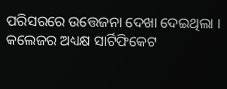ପରିସରରେ ଉତ୍ତେଜନା ଦେଖା ଦେଇଥିଲା । କଲେଜର ଅଧ୍ୟକ୍ଷ ସାର୍ଟିଫିକେଟ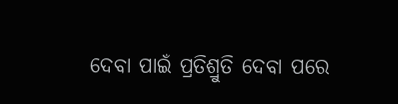ଦେବା ପାଇଁ ପ୍ରତିଶ୍ରୁତି ଦେବା ପରେ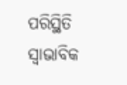ପରିସ୍ଥିତି ସ୍ୱାଭାବିକ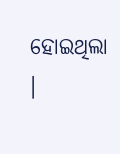ହୋଇଥିଲା ।